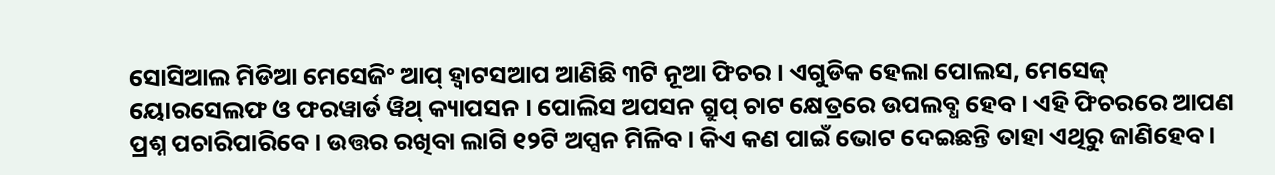ସୋସିଆଲ ମିଡିଆ ମେସେଜିଂ ଆପ୍ ହ୍ୱାଟସଆପ ଆଣିଛି ୩ଟି ନୂଆ ଫିଚର । ଏଗୁଡିକ ହେଲା ପୋଲସ, ମେସେଜ୍ ୟୋରସେଲଫ ଓ ଫରୱାର୍ଡ ୱିଥ୍ କ୍ୟାପସନ । ପୋଲିସ ଅପସନ ଗ୍ରୁପ୍ ଚାଟ କ୍ଷେତ୍ରରେ ଉପଲବ୍ଧ ହେବ । ଏହି ଫିଚରରେ ଆପଣ ପ୍ରଶ୍ନ ପଚାରିପାରିବେ । ଉତ୍ତର ରଖିବା ଲାଗି ୧୨ଟି ଅପ୍ସନ ମିଳିବ । କିଏ କଣ ପାଇଁ ଭୋଟ ଦେଇଛନ୍ତି ତାହା ଏଥିରୁ ଜାଣିହେବ ।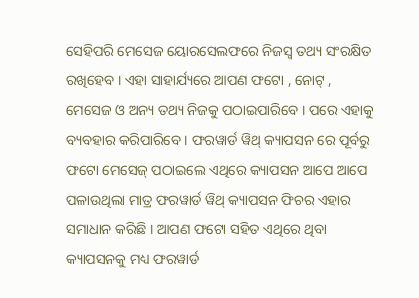ସେହିପରି ମେସେଜ ୟୋରସେଲଫରେ ନିଜସ୍ୱ ତଥ୍ୟ ସଂରକ୍ଷିତ ରଖିହେବ । ଏହା ସାହାର୍ଯ୍ୟରେ ଆପଣ ଫଟୋ , ନୋଟ୍ , ମେସେଜ ଓ ଅନ୍ୟ ତଥ୍ୟ ନିଜକୁ ପଠାଇପାରିବେ । ପରେ ଏହାକୁ ବ୍ୟବହାର କରିପାରିବେ । ଫରୱାର୍ଡ ୱିଥ୍ କ୍ୟାପସନ ରେ ପୂର୍ବରୁ ଫଟୋ ମେସେଜ୍ ପଠାଇଲେ ଏଥିରେ କ୍ୟାପସନ ଆପେ ଆପେ ପଳାଉଥିଲା ମାତ୍ର ଫରୱାର୍ଡ ୱିଥ୍ କ୍ୟାପସନ ଫିଚର ଏହାର ସମାଧାନ କରିଛି । ଆପଣ ଫଟୋ ସହିତ ଏଥିରେ ଥିବା କ୍ୟାପସନକୁ ମଧ୍ୟ ଫରୱାର୍ଡ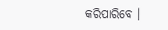କରିପାରିବେ ।